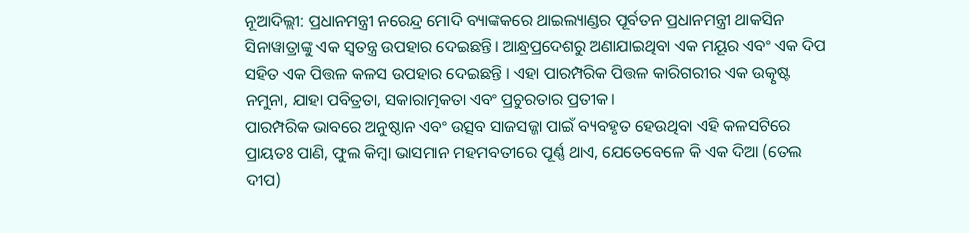ନୂଆଦିଲ୍ଲୀ: ପ୍ରଧାନମନ୍ତ୍ରୀ ନରେନ୍ଦ୍ର ମୋଦି ବ୍ୟାଙ୍କକରେ ଥାଇଲ୍ୟାଣ୍ଡର ପୂର୍ବତନ ପ୍ରଧାନମନ୍ତ୍ରୀ ଥାକସିନ ସିନାୱାତ୍ରାଙ୍କୁ ଏକ ସ୍ବତନ୍ତ୍ର ଉପହାର ଦେଇଛନ୍ତି। ଆନ୍ଧ୍ରପ୍ରଦେଶରୁ ଅଣାଯାଇଥିବା ଏକ ମୟୂର ଏବଂ ଏକ ଦିପ ସହିତ ଏକ ପିତ୍ତଳ କଳସ ଉପହାର ଦେଇଛନ୍ତି । ଏହା ପାରମ୍ପରିକ ପିତ୍ତଳ କାରିଗରୀର ଏକ ଉତ୍କୃଷ୍ଟ ନମୁନା, ଯାହା ପବିତ୍ରତା, ସକାରାତ୍ମକତା ଏବଂ ପ୍ରଚୁରତାର ପ୍ରତୀକ।
ପାରମ୍ପରିକ ଭାବରେ ଅନୁଷ୍ଠାନ ଏବଂ ଉତ୍ସବ ସାଜସଜ୍ଜା ପାଇଁ ବ୍ୟବହୃତ ହେଉଥିବା ଏହି କଳସଟିରେ ପ୍ରାୟତଃ ପାଣି, ଫୁଲ କିମ୍ବା ଭାସମାନ ମହମବତୀରେ ପୂର୍ଣ୍ଣ ଥାଏ, ଯେତେବେଳେ କି ଏକ ଦିଆ (ତେଲ ଦୀପ)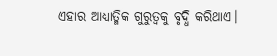ଏହାର ଆଧ୍ୟାତ୍ମିକ ଗୁରୁତ୍ୱକୁ ବୃଦ୍ଧି କରିଥାଏ।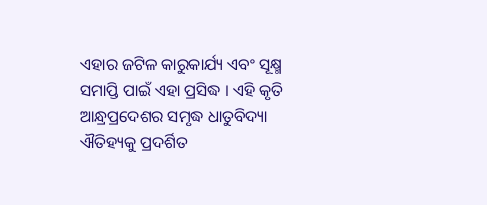ଏହାର ଜଟିଳ କାରୁକାର୍ଯ୍ୟ ଏବଂ ସୂକ୍ଷ୍ମ ସମାପ୍ତି ପାଇଁ ଏହା ପ୍ରସିଦ୍ଧ । ଏହି କୃତି ଆନ୍ଧ୍ରପ୍ରଦେଶର ସମୃଦ୍ଧ ଧାତୁବିଦ୍ୟା ଐତିହ୍ୟକୁ ପ୍ରଦର୍ଶିତ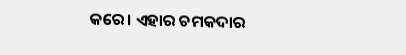କରେ। ଏହାର ଚମକଦାର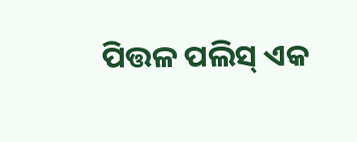ପିତ୍ତଳ ପଲିସ୍ ଏକ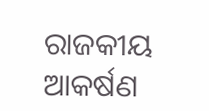ରାଜକୀୟ ଆକର୍ଷଣ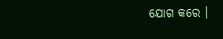ଯୋଗ କରେ ।